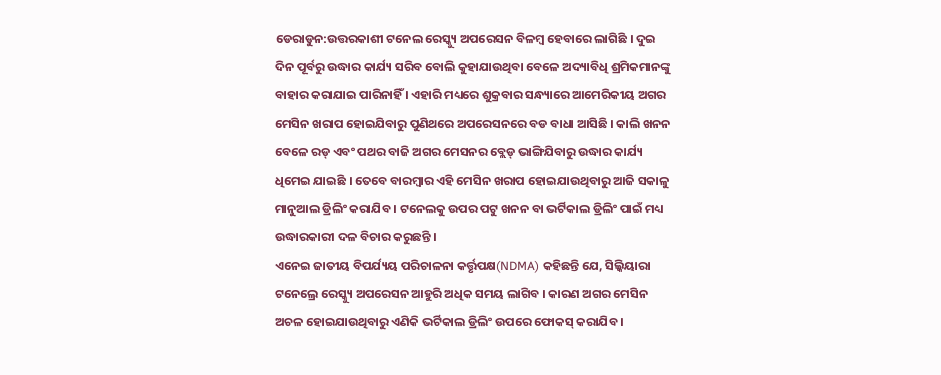ଡେରାଡୁନ:ଉତ୍ତରକାଶୀ ଟନେଲ ରେସ୍କ୍ୟୁ ଅପରେସନ ବିଳମ୍ବ ହେବାରେ ଲାଗିଛି । ଦୁଇ ଦିନ ପୂର୍ବରୁ ଉଦ୍ଧାର କାର୍ଯ୍ୟ ସରିବ ବୋଲି କୁହାଯାଉଥିବା ବେଳେ ଅଦ୍ୟାବିଧି ଶ୍ରମିକମାନଙ୍କୁ ବାହାର କରାଯାଇ ପାରିନାହିଁ । ଏହାରି ମଧ୍ୟରେ ଶୁକ୍ରବାର ସନ୍ଧ୍ୟାରେ ଆମେରିକୀୟ ଅଗର ମେସିନ ଖରାପ ହୋଇଯିବାରୁ ପୁଣିଥରେ ଅପରେସନରେ ବଡ ବାଧା ଆସିଛି । କାଲି ଖନନ ବେଳେ ରଡ୍ ଏବଂ ପଥର ବାଜି ଅଗର ମେସନର ବ୍ଲେଡ୍ ଭାଙ୍ଗିଯିବାରୁ ଉଦ୍ଧାର କାର୍ଯ୍ୟ ଧିମେଇ ଯାଇଛି । ତେବେ ବାରମ୍ବାର ଏହି ମେସିନ ଖରାପ ହୋଇଯାଉଥିବାରୁ ଆଜି ସକାଳୁ ମାନୁଆଲ ଡ୍ରିଲିଂ କରାଯିବ । ଟନେଲକୁ ଉପର ପଟୁ ଖନନ ବା ଭର୍ଟିକାଲ ଡ୍ରିଲିଂ ପାଇଁ ମଧ୍ୟ ଉଦ୍ଧାରକାରୀ ଦଳ ବିଚାର କରୁଛନ୍ତି ।
ଏନେଇ ଜାତୀୟ ବିପର୍ଯ୍ୟୟ ପରିଚାଳନା କର୍ତ୍ତୃପକ୍ଷ(NDMA) କହିଛନ୍ତି ଯେ, ସିଲ୍କିୟାରା ଟନେଲ୍ରେ ରେସ୍କ୍ୟୁ ଅପରେସନ ଆହୁରି ଅଧିକ ସମୟ ଲାଗିବ । କାରଣ ଅଗର ମେସିନ ଅଚଳ ହୋଇଯାଉଥିବାରୁ ଏଣିକି ଭର୍ଟିକାଲ ଡ୍ରିଲିଂ ଉପରେ ଫୋକସ୍ କରାଯିବ ।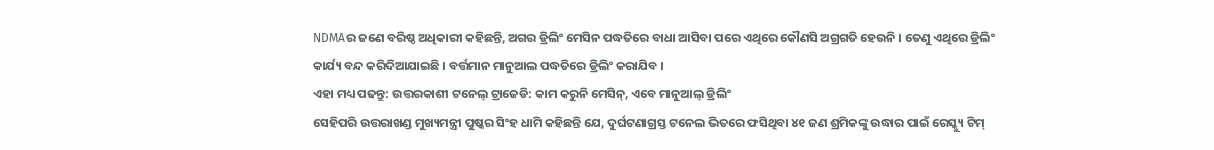NDMAର ଜଣେ ବରିଷ୍ଠ ଅଧିକାରୀ କହିଛନ୍ତି, ଅଗର ଡ୍ରିଲିଂ ମେସିନ ପଦ୍ଧତିରେ ବାଧା ଆସିବା ପରେ ଏଥିରେ କୌଣସି ଅଗ୍ରଗତି ହେଉନି । ତେଣୁ ଏଥିରେ ଡ୍ରିଲିଂ କାର୍ଯ୍ୟ ବନ୍ଦ କରିଦିଆଯାଇଛି । ବର୍ତ୍ତମାନ ମାନୁଆଲ ପଦ୍ଧତିରେ ଡ୍ରିଲିଂ କରାଯିବ ।
ଏହା ମଧ୍ୟ ପଢନ୍ତୁ: ଉତ୍ତରକାଶୀ ଟନେଲ୍ ଟ୍ରାଜେଡି: କାମ କରୁନି ମେସିନ୍, ଏବେ ମାନୁଆଲ୍ ଡ୍ରିଲିଂ
ସେହିପରି ଉତ୍ତରାଖଣ୍ଡ ମୁଖ୍ୟମନ୍ତ୍ରୀ ପୁଷ୍କର ସିଂହ ଧାମି କହିଛନ୍ତି ଯେ, ଦୁର୍ଘଟଣାଗ୍ରସ୍ତ ଟନେଲ ଭିତରେ ଫସିଥିବା ୪୧ ଜଣ ଶ୍ରମିକଙ୍କୁ ଉଦ୍ଧାର ପାଇଁ ରେସ୍କ୍ୟୁ ଟିମ୍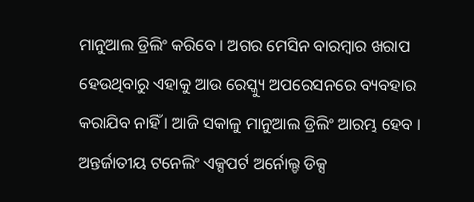ମାନୁଆଲ ଡ୍ରିଲିଂ କରିବେ । ଅଗର ମେସିନ ବାରମ୍ବାର ଖରାପ ହେଉଥିବାରୁ ଏହାକୁ ଆଉ ରେସ୍କ୍ୟୁ ଅପରେସନରେ ବ୍ୟବହାର କରାଯିବ ନାହିଁ । ଆଜି ସକାଳୁ ମାନୁଆଲ ଡ୍ରିଲିଂ ଆରମ୍ଭ ହେବ । ଅନ୍ତର୍ଜାତୀୟ ଟନେଲିଂ ଏକ୍ସପର୍ଟ ଅର୍ନୋଲ୍ଡ ଡିକ୍ସ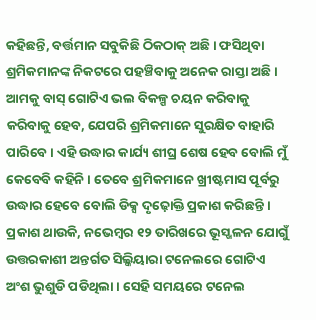କହିଛନ୍ତି, ବର୍ତ୍ତମାନ ସବୁକିଛି ଠିକଠାକ୍ ଅଛି । ଫସିଥିବା ଶ୍ରମିକମାନଙ୍କ ନିକଟରେ ପହଞ୍ଚିବାକୁ ଅନେକ ରାସ୍ତା ଅଛି । ଆମକୁ ବାସ୍ ଗୋଟିଏ ଭଲ ବିକଳ୍ପ ଚୟନ କରିବାକୁ କରିବାକୁ ହେବ, ଯେପରି ଶ୍ରମିକମାନେ ସୁରକ୍ଷିତ ବାହାରି ପାରିବେ । ଏହି ଉଦ୍ଧାର କାର୍ଯ୍ୟ ଶୀଘ୍ର ଶେଷ ହେବ ବୋଲି ମୁଁ କେବେବି କହିନି । ତେବେ ଶ୍ରମିକମାନେ ଖ୍ରୀଷ୍ଟମାସ ପୂର୍ବରୁ ଉଦ୍ଧାର ହେବେ ବୋଲି ଡିକ୍ସ ଦୃଢ଼ୋକ୍ତି ପ୍ରକାଶ କରିଛନ୍ତି ।
ପ୍ରକାଶ ଥାଉକି, ନଭେମ୍ବର ୧୨ ତାରିଖରେ ଭୂସ୍ଖଳନ ଯୋଗୁଁ ଉତ୍ତରକାଶୀ ଅନ୍ତର୍ଗତ ସିଲ୍କିୟାରା ଟନେଲରେ ଗୋଟିଏ ଅଂଶ ଭୁଶୁଡି ପଡିଥିଲା । ସେହି ସମୟରେ ଟନେଲ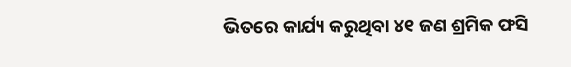ଭିତରେ କାର୍ଯ୍ୟ କରୁଥିବା ୪୧ ଜଣ ଶ୍ରମିକ ଫସି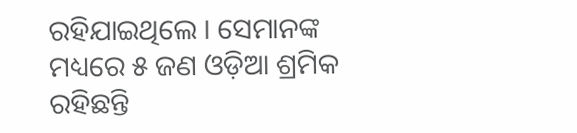ରହିଯାଇଥିଲେ । ସେମାନଙ୍କ ମଧ୍ୟରେ ୫ ଜଣ ଓଡ଼ିଆ ଶ୍ରମିକ ରହିଛନ୍ତି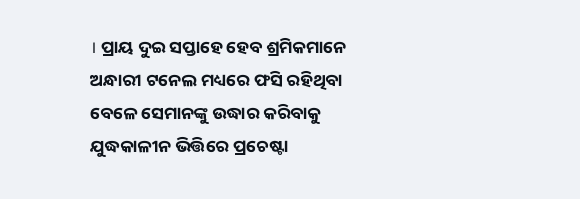। ପ୍ରାୟ ଦୁଇ ସପ୍ତାହେ ହେବ ଶ୍ରମିକମାନେ ଅନ୍ଧାରୀ ଟନେଲ ମଧ୍ୟରେ ଫସି ରହିଥିବା ବେଳେ ସେମାନଙ୍କୁ ଉଦ୍ଧାର କରିବାକୁ ଯୁଦ୍ଧକାଳୀନ ଭିତ୍ତିରେ ପ୍ରଚେଷ୍ଟା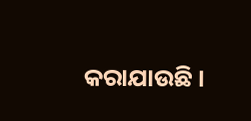କରାଯାଉଛି ।